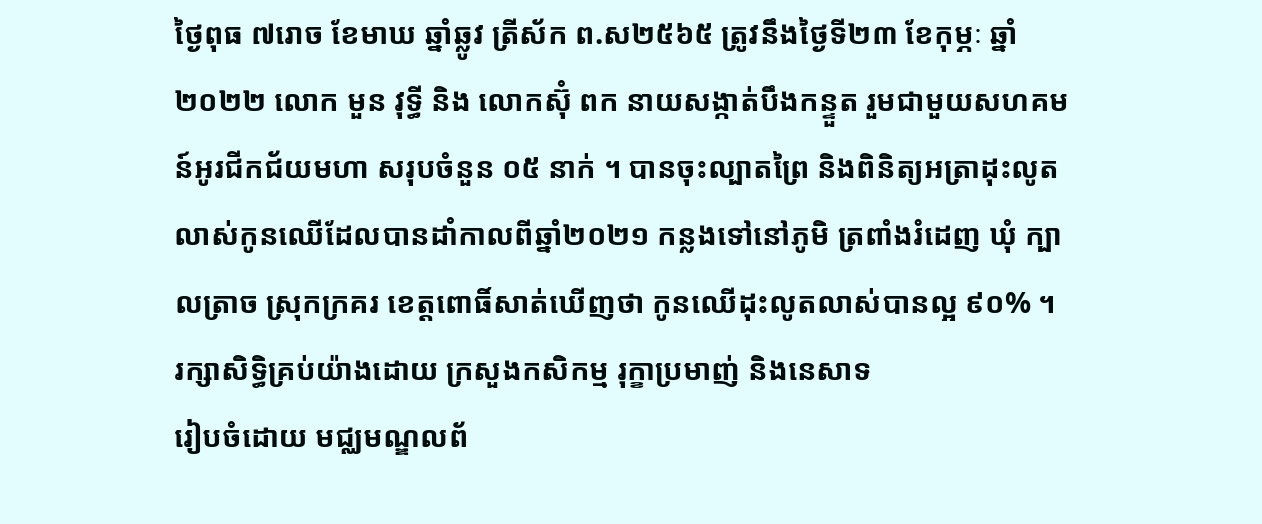ថ្ងៃពុធ ៧រោច ខែមាឃ ឆ្នាំឆ្លូវ ត្រីស័ក ព.ស២៥៦៥ ត្រូវនឹងថ្ងៃទី២៣ ខែកុម្ភៈ ឆ្នាំ២០២២ លោក មួន វុទ្ធី និង លោកស៊ុំ ពក នាយសង្កាត់បឹងកន្ទួត រួមជាមួយសហគមន៍អូរជីកជ័យមហា សរុបចំនួន ០៥ នាក់ ។ បានចុះល្បាតព្រៃ និងពិនិត្យអត្រាដុះលូតលាស់កូនឈើដែលបានដាំកាលពីឆ្នាំ២០២១ កន្លងទៅនៅភូមិ ត្រពាំងរំដេញ ឃុំ ក្បាលត្រាច ស្រុកក្រគរ ខេត្តពោធិ៍សាត់ឃេីញថា កូនឈេីដុះលូតលាស់បានល្អ ៩០% ។
រក្សាសិទិ្ធគ្រប់យ៉ាងដោយ ក្រសួងកសិកម្ម រុក្ខាប្រមាញ់ និងនេសាទ
រៀបចំដោយ មជ្ឈមណ្ឌលព័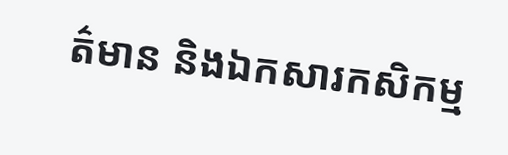ត៌មាន និងឯកសារកសិកម្ម